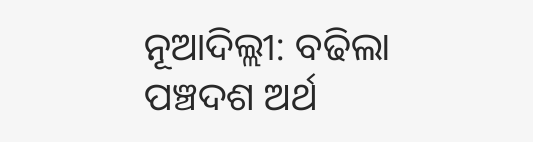ନୂଆଦିଲ୍ଲୀ: ବଢିଲା ପଞ୍ଚଦଶ ଅର୍ଥ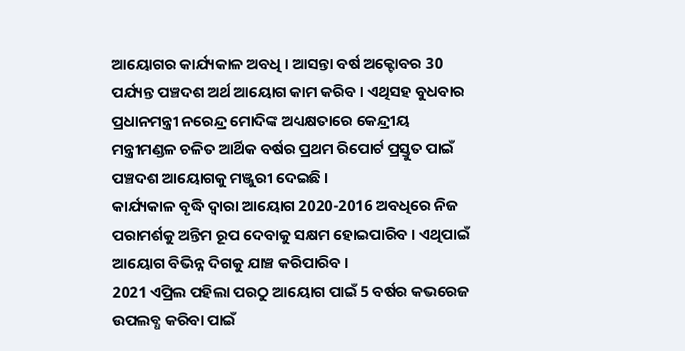ଆୟୋଗର କାର୍ଯ୍ୟକାଳ ଅବଧି । ଆସନ୍ତା ବର୍ଷ ଅକ୍ଟୋବର 30 ପର୍ଯ୍ୟନ୍ତ ପଞ୍ଚଦଶ ଅର୍ଥ ଆୟୋଗ କାମ କରିବ । ଏଥିସହ ବୁଧବାର ପ୍ରଧାନମନ୍ତ୍ରୀ ନରେନ୍ଦ୍ର ମୋଦିଙ୍କ ଅଧ୍ୟକ୍ଷତାରେ କେନ୍ଦ୍ରୀୟ ମନ୍ତ୍ରୀମଣ୍ଡଳ ଚଳିତ ଆର୍ଥିକ ବର୍ଷର ପ୍ରଥମ ରିପୋର୍ଟ ପ୍ରସ୍ତୁତ ପାଇଁ ପଞ୍ଚଦଶ ଆୟୋଗକୁ ମଞ୍ଜୁରୀ ଦେଇଛି ।
କାର୍ଯ୍ୟକାଳ ବୃଦ୍ଧି ଦ୍ବାରା ଆୟୋଗ 2020-2016 ଅବଧିରେ ନିଜ ପରାମର୍ଶକୁ ଅନ୍ତିମ ରୂପ ଦେବାକୁ ସକ୍ଷମ ହୋଇପାରିବ । ଏଥିପାଇଁ ଆୟୋଗ ବିଭିନ୍ନ ଦିଗକୁ ଯାଞ୍ଚ କରିପାରିବ ।
2021 ଏପ୍ରିଲ ପହିଲା ପରଠୁ ଆୟୋଗ ପାଇଁ 5 ବର୍ଷର କଭରେଜ ଉପଲବ୍ଧ କରିବା ପାଇଁ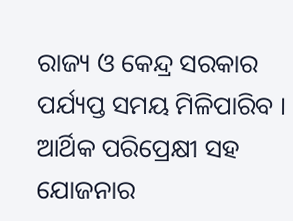ରାଜ୍ୟ ଓ କେନ୍ଦ୍ର ସରକାର ପର୍ଯ୍ୟପ୍ତ ସମୟ ମିଳିପାରିବ । ଆର୍ଥିକ ପରିପ୍ରେକ୍ଷୀ ସହ ଯୋଜନାର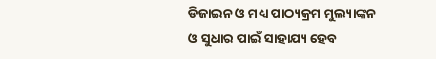ଡିଜାଇନ ଓ ମଧ୍ୟ ପାଠ୍ୟକ୍ରମ ମୁଲ୍ୟାଙ୍କନ ଓ ସୁଧାର ପାଇଁ ସାହାଯ୍ୟ ହେବ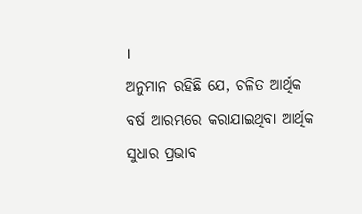।
ଅନୁମାନ ରହିଛି ଯେ, ଚଳିତ ଆର୍ଥିକ ବର୍ଷ ଆରମ୍ଭରେ କରାଯାଇଥିବା ଆର୍ଥିକ ସୁଧାର ପ୍ରଭାବ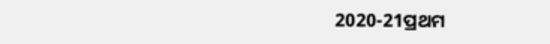2020-21ପ୍ରଥମ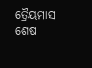ତ୍ରୈୟମାସ ଶେଷ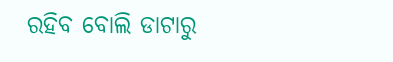ରହିବ ବୋଲି ଡାଟାରୁ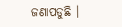ଜଣାପଡୁଛି ।